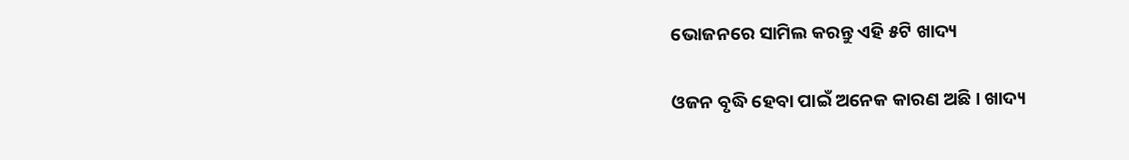ଭୋଜନରେ ସାମିଲ କରନ୍ତୁ ଏହି ୫ଟି ଖାଦ୍ୟ

ଓଜନ ବୃଦ୍ଧି ହେବା ପାଇଁ ଅନେକ କାରଣ ଅଛି । ଖାଦ୍ୟ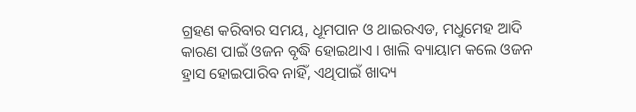ଗ୍ରହଣ କରିବାର ସମୟ, ଧୂମପାନ ଓ ଥାଇରଏଡ, ମଧୁମେହ ଆଦି କାରଣ ପାଇଁ ଓଜନ ବୃଦ୍ଧି ହୋଇଥାଏ । ଖାଲି ବ୍ୟାୟାମ କଲେ ଓଜନ ହ୍ରାସ ହୋଇପାରିବ ନାହିଁ, ଏଥିପାଇଁ ଖାଦ୍ୟ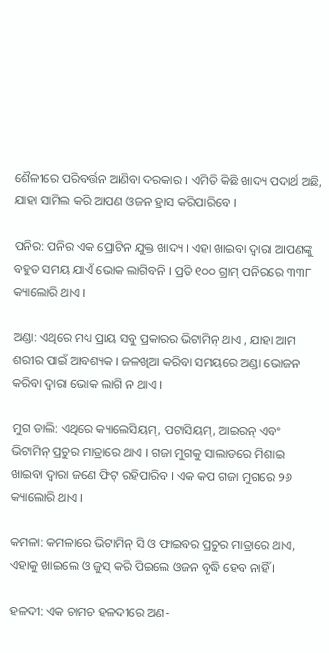ଶୈଳୀରେ ପରିବର୍ତ୍ତନ ଆଣିବା ଦରକାର । ଏମିତି କିଛି ଖାଦ୍ୟ ପଦାର୍ଥ ଅଛି, ଯାହା ସାମିଲ କରି ଆପଣ ଓଜନ ହ୍ରାସ କରିପାରିବେ ।

ପନିର: ପନିର ଏକ ପ୍ରୋଟିନ ଯୁକ୍ତ ଖାଦ୍ୟ । ଏହା ଖାଇବା ଦ୍ୱାରା ଆପଣଙ୍କୁ ବହୁତ ସମୟ ଯାଏଁ ଭୋକ ଲାଗିବନି । ପ୍ରତି ୧୦୦ ଗ୍ରାମ୍‌ ପନିରରେ ୩୩୮ କ୍ୟାଲୋରି ଥାଏ ।

ଅଣ୍ଡା: ଏଥିରେ ମଧ୍ୟ ପ୍ରାୟ ସବୁ ପ୍ରକାରର ଭିଟାମିନ୍‌ ଥାଏ , ଯାହା ଆମ ଶରୀର ପାଇଁ ଆବଶ୍ୟକ । ଜଳଖିଆ କରିବା ସମୟରେ ଅଣ୍ଡା ଭୋଜନ କରିବା ଦ୍ୱାରା ଭୋକ ଲାଗି ନ ଥାଏ ।

ମୁଗ ଡାଲି: ଏଥିରେ କ୍ୟାଲେସିୟମ୍‌, ପଟାସିୟମ୍‌, ଆଇରନ୍‌ ଏବଂ ଭିଟାମିନ୍‌ ପ୍ରଚୁର ମାତ୍ରାରେ ଥାଏ । ଗଜା ମୁଗକୁ ସାଲାଡରେ ମିଶାଇ ଖାଇବା ଦ୍ୱାରା ଜଣେ ଫିଟ୍‌ ରହିପାରିବ । ଏକ କପ ଗଜା ମୁଗରେ ୨୬ କ୍ୟାଲୋରି ଥାଏ ।

କମଳା: କମଳାରେ ଭିଟାମିନ୍‌ ସି ଓ ଫାଇବର ପ୍ରଚୁର ମାତ୍ରାରେ ଥାଏ, ଏହାକୁ ଖାଇଲେ ଓ ଜୁସ୍‌ କରି ପିଇଲେ ଓଜନ ବୃଦ୍ଧି ହେବ ନାହିଁ ।

ହଳଦୀ: ଏକ ଚାମଚ ହଳଦୀରେ ଅଣ-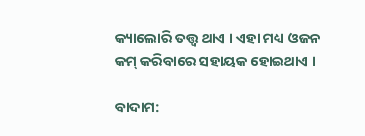କ୍ୟାଲୋରି ତତ୍ତ୍ୱ ଥାଏ । ଏହା ମଧ୍ୟ ଓଜନ କମ୍‌ କରିବାରେ ସହାୟକ ହୋଇଥାଏ ।

ବାଦାମ: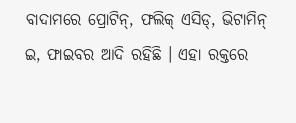ବାଦାମରେ ପ୍ରୋଟିନ୍‌, ଫଲିକ୍‌ ଏସିଡ୍‌, ଭିଟାମିନ୍‌ ଇ, ଫାଇବର ଆଦି ରହିଛି । ଏହା ରକ୍ତରେ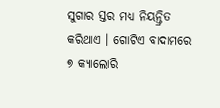ସୁଗାର ସ୍ତର ମଧ୍ୟ ନିୟନ୍ତ୍ରିତ କରିଥାଏ । ଗୋଟିଏ ବାଦାମରେ ୭ କ୍ୟାଲୋରି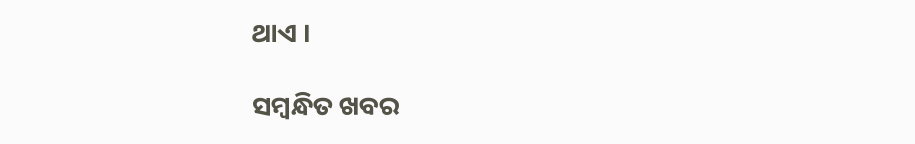ଥାଏ ।

ସମ୍ବନ୍ଧିତ ଖବର